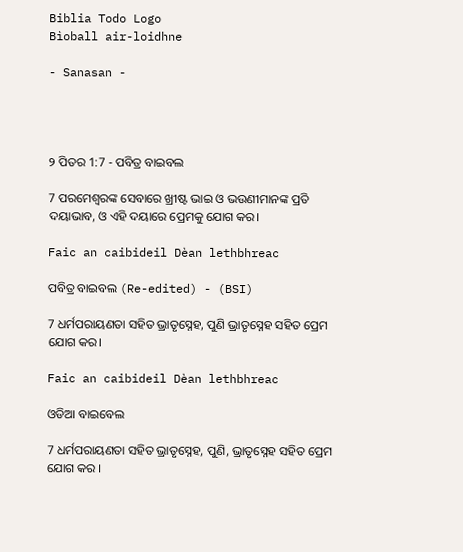Biblia Todo Logo
Bìoball air-loidhne

- Sanasan -




୨ ପିତର 1:7 - ପବିତ୍ର ବାଇବଲ

7 ପରମେଶ୍ୱରଙ୍କ ସେବାରେ ଖ୍ରୀଷ୍ଟ ଭାଇ ଓ ଭଉଣୀମାନଙ୍କ ପ୍ରତି ଦୟାଭାବ, ଓ ଏହି ଦୟାରେ ପ୍ରେମକୁ ଯୋଗ କର।

Faic an caibideil Dèan lethbhreac

ପବିତ୍ର ବାଇବଲ (Re-edited) - (BSI)

7 ଧର୍ମପରାୟଣତା ସହିତ ଭ୍ରାତୃସ୍ନେହ, ପୁଣି ଭ୍ରାତୃସ୍ନେହ ସହିତ ପ୍ରେମ ଯୋଗ କର।

Faic an caibideil Dèan lethbhreac

ଓଡିଆ ବାଇବେଲ

7 ଧର୍ମପରାୟଣତା ସହିତ ଭ୍ରାତୃସ୍ନେହ, ପୁଣି, ଭ୍ରାତୃସ୍ନେହ ସହିତ ପ୍ରେମ ଯୋଗ କର ।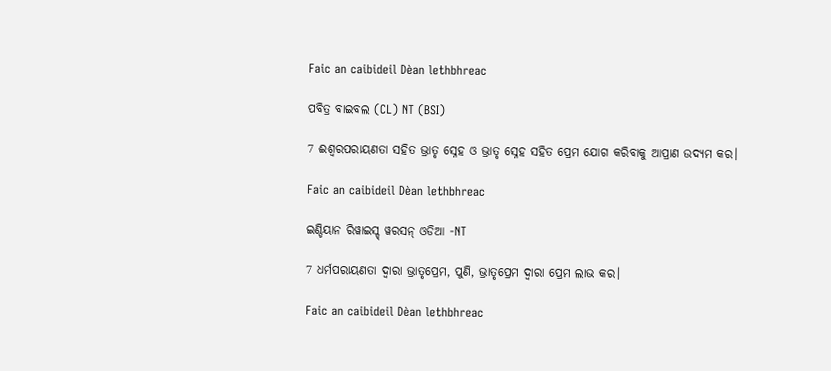Faic an caibideil Dèan lethbhreac

ପବିତ୍ର ବାଇବଲ (CL) NT (BSI)

7 ଈଶ୍ୱରପରାୟଣତା ସହିତ ଭ୍ରାତୃ ସ୍ନେହ ଓ ଭ୍ରାତୃ ସ୍ନେହ ସହିତ ପ୍ରେମ ଯୋଗ କରିବାକୁ ଆପ୍ରାଣ ଉଦ୍ୟମ କର।

Faic an caibideil Dèan lethbhreac

ଇଣ୍ଡିୟାନ ରିୱାଇସ୍ଡ୍ ୱରସନ୍ ଓଡିଆ -NT

7 ଧର୍ମପରାୟଣତା ଦ୍ୱାରା ଭ୍ରାତୃପ୍ରେମ, ପୁଣି, ଭ୍ରାତୃପ୍ରେମ ଦ୍ୱାରା ପ୍ରେମ ଲାଭ କର।

Faic an caibideil Dèan lethbhreac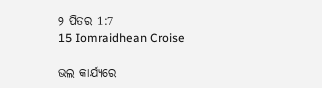୨ ପିତର 1:7
15 Iomraidhean Croise

ଭଲ କାର୍ଯ୍ୟରେ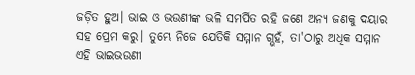ଜଡ଼ିତ ହୁଅ। ଭାଇ ଓ ଭଉଣୀଙ୍କ ଭଳି ସମର୍ପିତ ରହି ଜଣେ ଅନ୍ୟ ଜଣକୁ ଦୟାର ସହ ପ୍ରେମ କରୁ। ତୁମ୍ଭେ ନିଜେ ଯେତିକି ସମ୍ମାନ ଗ୍ଭହଁ, ତା'ଠାରୁ ଅଧିକ ସମ୍ମାନ ଏହି ଭାଇଭଉଣୀ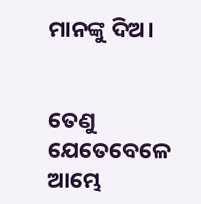ମାନଙ୍କୁ ଦିଅ।


ତେଣୁ ଯେତେବେଳେ ଆମ୍ଭେ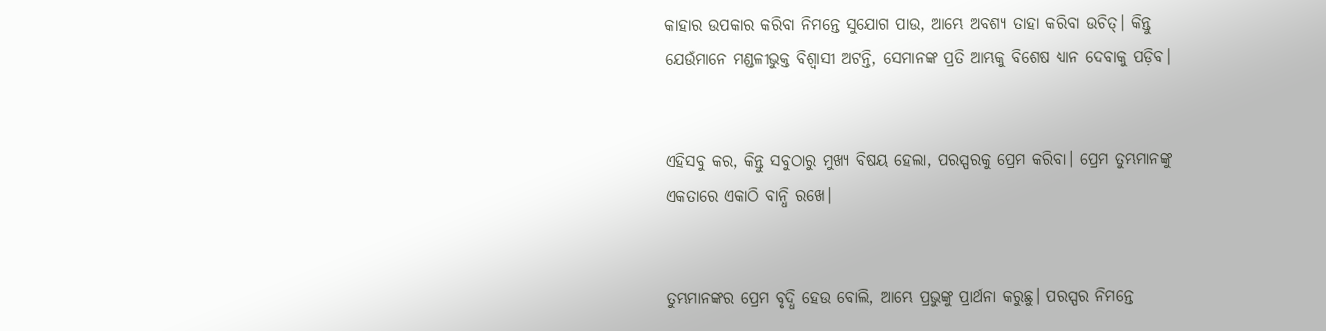କାହାର ଉପକାର କରିବା ନିମନ୍ତେ ସୁଯୋଗ ପାଉ, ଆମ୍ଭେ ଅବଶ୍ୟ ତାହା କରିବା ଉଚିତ୍। କିନ୍ତୁ ଯେଉଁମାନେ ମଣ୍ଡଳୀଭୁକ୍ତ ବିଶ୍ୱାସୀ ଅଟନ୍ତି, ସେମାନଙ୍କ ପ୍ରତି ଆମ୍ଭକୁ ବିଶେଷ ଧ୍ୟାନ ଦେବାକୁ ପଡ଼ିବ।


ଏହିସବୁ କର, କିନ୍ତୁ ସବୁଠାରୁ ମୁଖ୍ୟ ବିଷୟ ହେଲା, ପରସ୍ପରକୁ ପ୍ରେମ କରିବା। ପ୍ରେମ ତୁମ୍ଭମାନଙ୍କୁ ଏକତାରେ ଏକାଠି ବାନ୍ଧି ରଖେ।


ତୁମ୍ଭମାନଙ୍କର ପ୍ରେମ ବୃଦ୍ଧି ହେଉ ବୋଲି, ଆମ୍ଭେ ପ୍ରଭୁଙ୍କୁ ପ୍ରାର୍ଥନା କରୁଛୁ। ପରସ୍ପର ନିମନ୍ତେ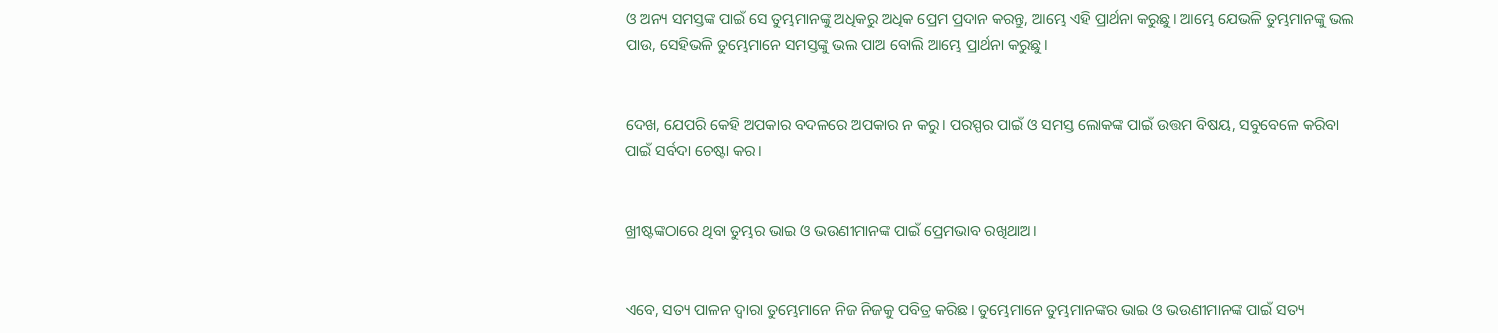ଓ ଅନ୍ୟ ସମସ୍ତଙ୍କ ପାଇଁ ସେ ତୁମ୍ଭମାନଙ୍କୁ ଅଧିକରୁ ଅଧିକ ପ୍ରେମ ପ୍ରଦାନ କରନ୍ତୁ, ଆମ୍ଭେ ଏହି ପ୍ରାର୍ଥନା କରୁଛୁ। ଆମ୍ଭେ ଯେଭଳି ତୁମ୍ଭମାନଙ୍କୁ ଭଲ ପାଉ, ସେହିଭଳି ତୁମ୍ଭେମାନେ ସମସ୍ତଙ୍କୁ ଭଲ ପାଅ ବୋଲି ଆମ୍ଭେ ପ୍ରାର୍ଥନା କରୁଛୁ।


ଦେଖ, ଯେପରି କେହି ଅପକାର ବଦଳରେ ଅପକାର ନ କରୁ। ପରସ୍ପର ପାଇଁ ଓ ସମସ୍ତ ଲୋକଙ୍କ ପାଇଁ ଉତ୍ତମ ବିଷୟ, ସବୁବେଳେ କରିବା ପାଇଁ ସର୍ବଦା ଚେଷ୍ଟା କର।


ଖ୍ରୀଷ୍ଟଙ୍କଠାରେ ଥିବା ତୁମ୍ଭର ଭାଇ ଓ ଭଉଣୀମାନଙ୍କ ପାଇଁ ପ୍ରେମଭାବ ରଖିଥାଅ।


ଏବେ, ସତ୍ୟ ପାଳନ ଦ୍ୱାରା ତୁମ୍ଭେମାନେ ନିଜ ନିଜକୁ ପବିତ୍ର କରିଛ। ତୁମ୍ଭେମାନେ ତୁମ୍ଭମାନଙ୍କର ଭାଇ ଓ ଭଉଣୀମାନଙ୍କ ପାଇଁ ସତ୍ୟ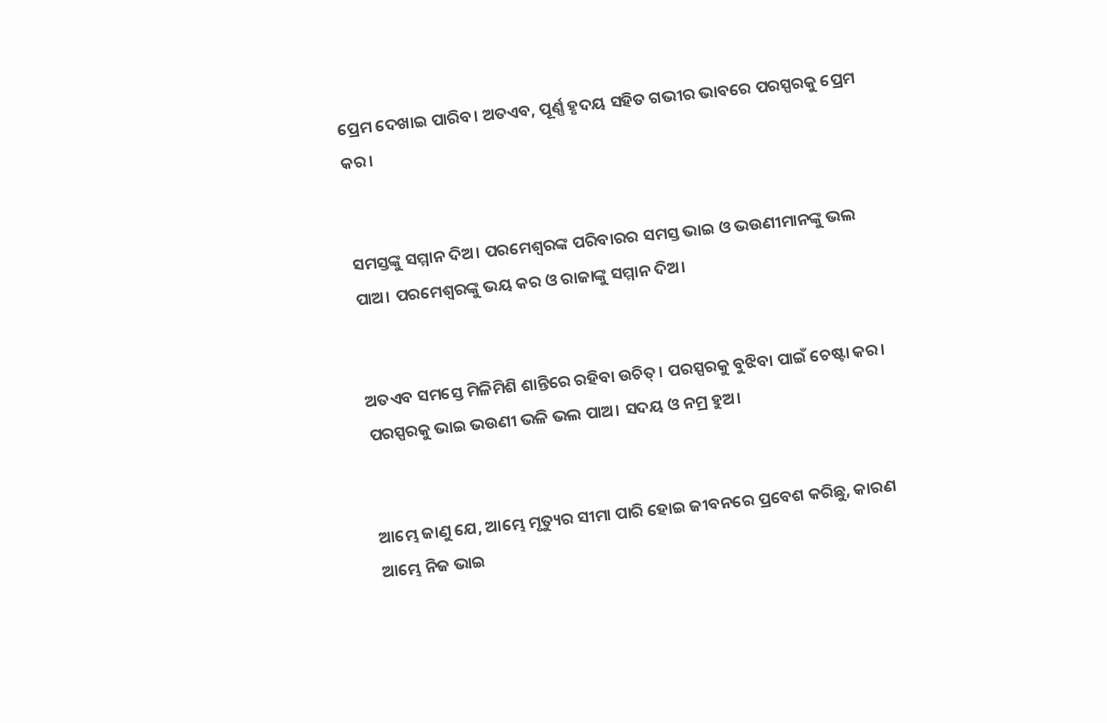ପ୍ରେମ ଦେଖାଇ ପାରିବ। ଅତଏବ, ପୂର୍ଣ୍ଣ ହୃଦୟ ସହିତ ଗଭୀର ଭାବରେ ପରସ୍ପରକୁ ପ୍ରେମ କର।


ସମସ୍ତଙ୍କୁ ସମ୍ମାନ ଦିଅ। ପରମେଶ୍ୱରଙ୍କ ପରିବାରର ସମସ୍ତ ଭାଇ ଓ ଭଉଣୀମାନଙ୍କୁ ଭଲ ପାଅ। ପରମେଶ୍ୱରଙ୍କୁ ଭୟ କର ଓ ରାଜାଙ୍କୁ ସମ୍ମାନ ଦିଅ।


ଅତଏବ ସମସ୍ତେ ମିଳିମିଶି ଶାନ୍ତିରେ ରହିବା ଉଚିତ୍। ପରସ୍ପରକୁ ବୁଝିବା ପାଇଁ ଚେଷ୍ଟା କର। ପରସ୍ପରକୁ ଭାଇ ଭଉଣୀ ଭଳି ଭଲ ପାଅ। ସଦୟ ଓ ନମ୍ର ହୁଅ।


ଆମ୍ଭେ ଜାଣୁ ଯେ, ଆମ୍ଭେ ମୃତ୍ୟୁର ସୀମା ପାରି ହୋଇ ଜୀବନରେ ପ୍ରବେଶ କରିଛୁ, କାରଣ ଆମ୍ଭେ ନିଜ ଭାଇ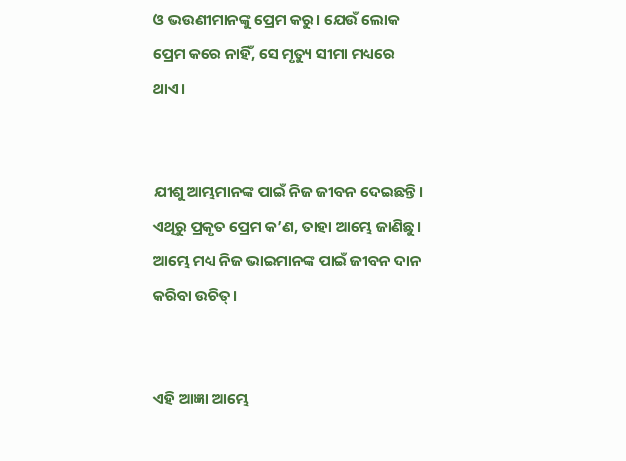ଓ ଭଉଣୀମାନଙ୍କୁ ପ୍ରେମ କରୁ। ଯେଉଁ ଲୋକ ପ୍ରେମ କରେ ନାହିଁ, ସେ ମୃତ୍ୟୁ ସୀମା ମଧ୍ୟରେ ଥାଏ।


ଯୀଶୁ ଆମ୍ଭମାନଙ୍କ ପାଇଁ ନିଜ ଜୀବନ ଦେଇଛନ୍ତି। ଏଥିରୁ ପ୍ରକୃତ ପ୍ରେମ କ’ଣ, ତାହା ଆମ୍ଭେ ଜାଣିଛୁ। ଆମ୍ଭେ ମଧ୍ୟ ନିଜ ଭାଇମାନଙ୍କ ପାଇଁ ଜୀବନ ଦାନ କରିବା ଉଚିତ୍।


ଏହି ଆଜ୍ଞା ଆମ୍ଭେ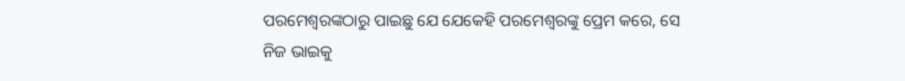ପରମେଶ୍ୱରଙ୍କଠାରୁ ପାଇଛୁ ଯେ ଯେକେହି ପରମେଶ୍ୱରଙ୍କୁ ପ୍ରେମ କରେ, ସେ ନିଜ ଭାଇକୁ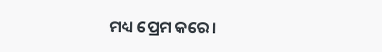ମଧ୍ୟ ପ୍ରେମ କରେ।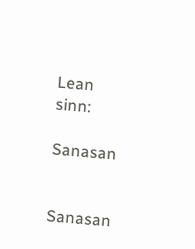Lean sinn:

Sanasan


Sanasan